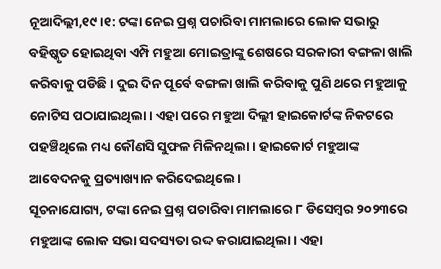ନୂଆଦିଲ୍ଲୀ,୧୯।୧: ଟଙ୍କା ନେଇ ପ୍ରଶ୍ନ ପଚାରିବା ମାମଲାରେ ଲୋକ ସଭାରୁ ବହିଷ୍କୃତ ହୋଇଥିବା ଏମ୍ପି ମହୁଆ ମୋଇତ୍ରାଙ୍କୁ ଶେଷରେ ସରକାରୀ ବଙ୍ଗଳା ଖାଲି କରିବାକୁ ପଡିଛି। ଦୁଇ ଦିନ ପୂର୍ବେ ବଙ୍ଗଳା ଖାଲି କରିବାକୁ ପୁଣି ଥରେ ମହୁଆକୁ ନୋଟିସ ପଠାଯାଇଥିଲା। ଏହା ପରେ ମହୁଆ ଦିଲ୍ଲୀ ହାଇକୋର୍ଟଙ୍କ ନିକଟରେ ପହଞ୍ଚିଥିଲେ ମଧ୍ୟ କୌଣସି ସୁଫଳ ମିଳିନଥିଲା। ହାଇକୋର୍ଟ ମହୁଆଙ୍କ ଆବେଦନକୁ ପ୍ରତ୍ୟାଖ୍ୟାନ କରିଦେଇଥିଲେ।
ସୂଚନାଯୋଗ୍ୟ, ଟଙ୍କା ନେଇ ପ୍ରଶ୍ନ ପଚାରିବା ମାମଲାରେ ୮ ଡିସେମ୍ବର ୨୦୨୩ରେ ମହୁଆଙ୍କ ଲୋକ ସଭା ସଦସ୍ୟତା ରଦ୍ଦ କରାଯାଇଥିଲା। ଏହା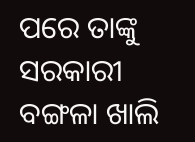ପରେ ତାଙ୍କୁ ସରକାରୀ ବଙ୍ଗଳା ଖାଲି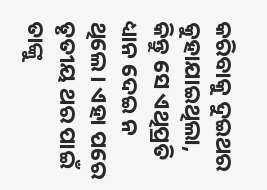କରିବାକୁ ଦୁଇଥର କୁହାଯାଇଥିଲା, କିନ୍ତୁ ସେ ଏଥିପ୍ରତି ଧ୍ୟାନ ଦେଇ ନ ଥିଲେ। ଏହା ପରେ ତୃତୀୟ ଥର ପାଇଁ ତାଙ୍କୁ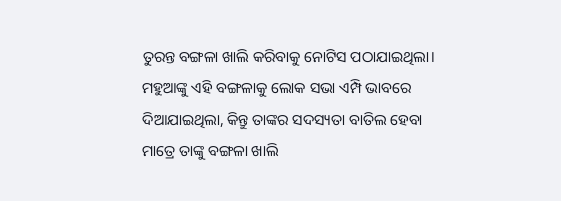ତୁରନ୍ତ ବଙ୍ଗଳା ଖାଲି କରିବାକୁ ନୋଟିସ ପଠାଯାଇଥିଲା। ମହୁଆଙ୍କୁ ଏହି ବଙ୍ଗଳାକୁ ଲୋକ ସଭା ଏମ୍ପି ଭାବରେ ଦିଆଯାଇଥିଲା, କିନ୍ତୁ ତାଙ୍କର ସଦସ୍ୟତା ବାତିଲ ହେବା ମାତ୍ରେ ତାଙ୍କୁ ବଙ୍ଗଳା ଖାଲି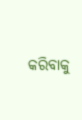କରିବାକୁ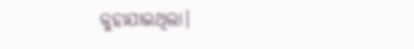କୁହାଯାଇଥିଲା।